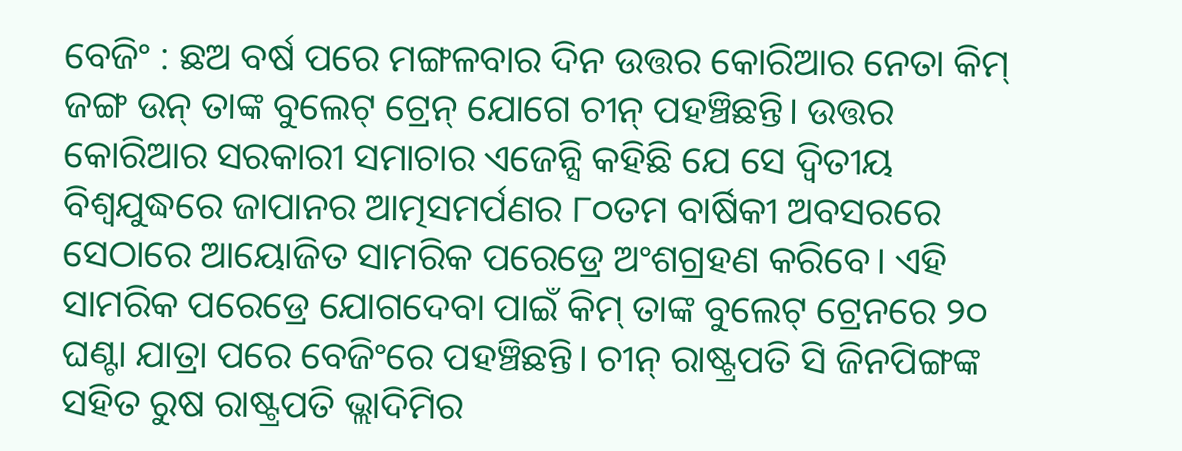ବେଜିଂ : ଛଅ ବର୍ଷ ପରେ ମଙ୍ଗଳବାର ଦିନ ଉତ୍ତର କୋରିଆର ନେତା କିମ୍ ଜଙ୍ଗ ଉନ୍ ତାଙ୍କ ବୁଲେଟ୍ ଟ୍ରେନ୍ ଯୋଗେ ଚୀନ୍ ପହଞ୍ଚିଛନ୍ତି। ଉତ୍ତର କୋରିଆର ସରକାରୀ ସମାଚାର ଏଜେନ୍ସି କହିଛି ଯେ ସେ ଦ୍ୱିତୀୟ ବିଶ୍ୱଯୁଦ୍ଧରେ ଜାପାନର ଆତ୍ମସମର୍ପଣର ୮୦ତମ ବାର୍ଷିକୀ ଅବସରରେ ସେଠାରେ ଆୟୋଜିତ ସାମରିକ ପରେଡ୍ରେ ଅଂଶଗ୍ରହଣ କରିବେ। ଏହି ସାମରିକ ପରେଡ୍ରେ ଯୋଗଦେବା ପାଇଁ କିମ୍ ତାଙ୍କ ବୁଲେଟ୍ ଟ୍ରେନରେ ୨୦ ଘଣ୍ଟା ଯାତ୍ରା ପରେ ବେଜିଂରେ ପହଞ୍ଚିଛନ୍ତି। ଚୀନ୍ ରାଷ୍ଟ୍ରପତି ସି ଜିନପିଙ୍ଗଙ୍କ ସହିତ ରୁଷ ରାଷ୍ଟ୍ରପତି ଭ୍ଲାଦିମିର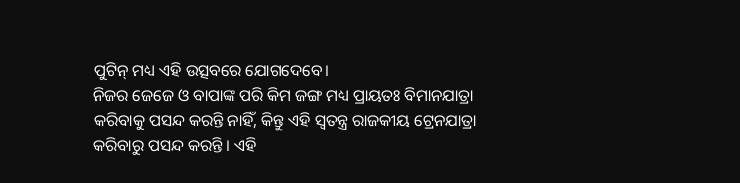ପୁଟିନ୍ ମଧ୍ୟ ଏହି ଉତ୍ସବରେ ଯୋଗଦେବେ।
ନିଜର ଜେଜେ ଓ ବାପାଙ୍କ ପରି କିମ ଜଙ୍ଗ ମଧ୍ୟ ପ୍ରାୟତଃ ବିମାନଯାତ୍ରା କରିବାକୁ ପସନ୍ଦ କରନ୍ତି ନାହିଁ, କିନ୍ତୁ ଏହି ସ୍ବତନ୍ତ୍ର ରାଜକୀୟ ଟ୍ରେନଯାତ୍ରା କରିବାରୁ ପସନ୍ଦ କରନ୍ତି । ଏହି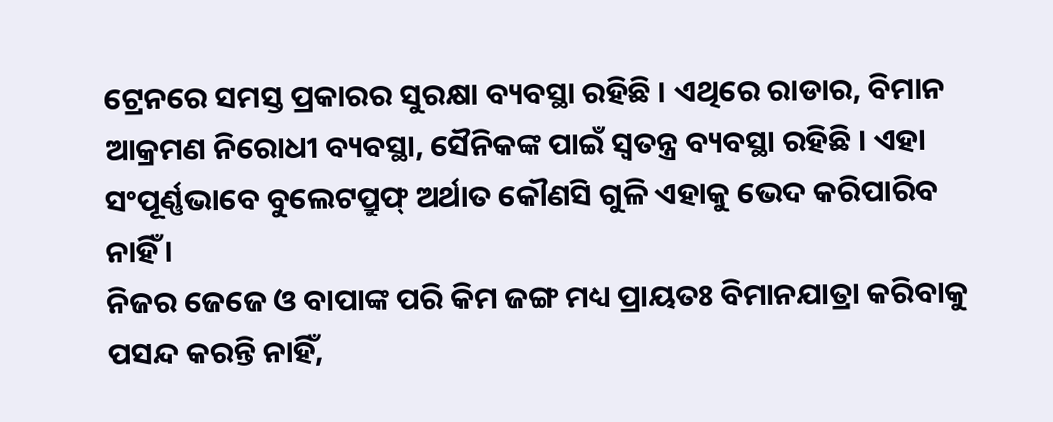ଟ୍ରେନରେ ସମସ୍ତ ପ୍ରକାରର ସୁରକ୍ଷା ବ୍ୟବସ୍ଥା ରହିଛି । ଏଥିରେ ରାଡାର, ବିମାନ ଆକ୍ରମଣ ନିରୋଧୀ ବ୍ୟବସ୍ଥା, ସୈନିକଙ୍କ ପାଇଁ ସ୍ବତନ୍ତ୍ର ବ୍ୟବସ୍ଥା ରହିଛି । ଏହା ସଂପୂର୍ଣ୍ଣଭାବେ ବୁଲେଟପ୍ରୁଫ୍ ଅର୍ଥାତ କୌଣସି ଗୁଳି ଏହାକୁ ଭେଦ କରିପାରିବ ନାହିଁ ।
ନିଜର ଜେଜେ ଓ ବାପାଙ୍କ ପରି କିମ ଜଙ୍ଗ ମଧ୍ୟ ପ୍ରାୟତଃ ବିମାନଯାତ୍ରା କରିବାକୁ ପସନ୍ଦ କରନ୍ତି ନାହିଁ,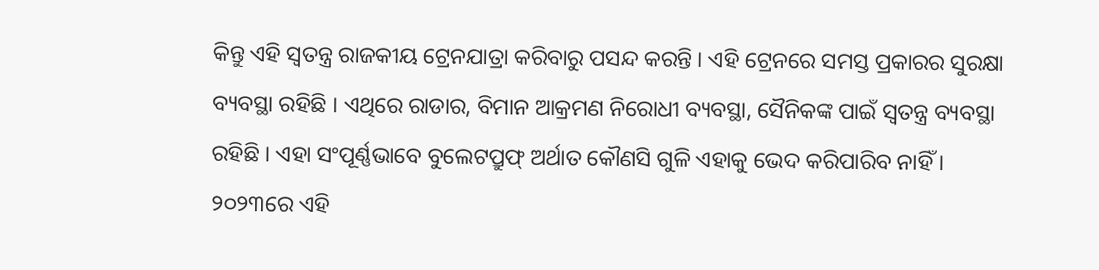କିନ୍ତୁ ଏହି ସ୍ବତନ୍ତ୍ର ରାଜକୀୟ ଟ୍ରେନଯାତ୍ରା କରିବାରୁ ପସନ୍ଦ କରନ୍ତି । ଏହି ଟ୍ରେନରେ ସମସ୍ତ ପ୍ରକାରର ସୁରକ୍ଷା ବ୍ୟବସ୍ଥା ରହିଛି । ଏଥିରେ ରାଡାର, ବିମାନ ଆକ୍ରମଣ ନିରୋଧୀ ବ୍ୟବସ୍ଥା, ସୈନିକଙ୍କ ପାଇଁ ସ୍ବତନ୍ତ୍ର ବ୍ୟବସ୍ଥା ରହିଛି । ଏହା ସଂପୂର୍ଣ୍ଣଭାବେ ବୁଲେଟପ୍ରୁଫ୍ ଅର୍ଥାତ କୌଣସି ଗୁଳି ଏହାକୁ ଭେଦ କରିପାରିବ ନାହିଁ ।
୨୦୨୩ରେ ଏହି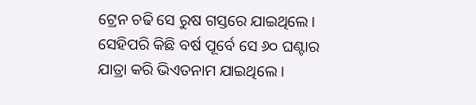ଟ୍ରେନ ଚଢି ସେ ରୁଷ ଗସ୍ତରେ ଯାଇଥିଲେ । ସେହିପରି କିଛି ବର୍ଷ ପୂର୍ବେ ସେ ୬୦ ଘଣ୍ଟାର ଯାତ୍ରା କରି ଭିଏତନାମ ଯାଇଥିଲେ ।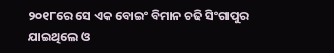୨୦୧୮ରେ ସେ ଏକ ବୋଇଂ ବିମାନ ଚଢି ସିଂଗାପୁର ଯାଇଥିଲେ ଓ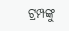ଟ୍ରମ୍ପଙ୍କୁ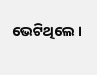ଭେଟିଥିଲେ ।